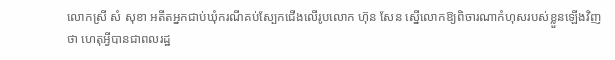លោកស្រី សំ សុខា អតីតអ្នកជាប់ឃុំករណីគប់ស្បែកជើងលើរូបលោក ហ៊ុន សែន ស្នើលោកឱ្យពិចារណាកំហុសរបស់ខ្លួនឡើងវិញថា ហេតុអ្វីបានជាពលរដ្ឋ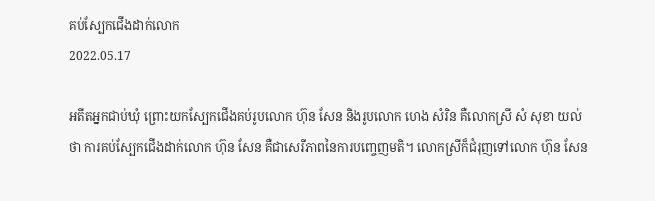គប់ស្បែកជើងដាក់លោក
2022.05.17

អតីតអ្នកជាប់ឃុំ ព្រោះយកស្បែកជើងគប់រូបលោក ហ៊ុន សែន និងរូបលោក ហេង សំរិន គឺលោកស្រី សំ សុខា យល់ថា ការគប់ស្បែកជើងដាក់លោក ហ៊ុន សែន គឺជាសេរីភាពនៃការបញ្ចេញមតិ។ លោកស្រីក៏ជំរុញទៅលោក ហ៊ុន សែន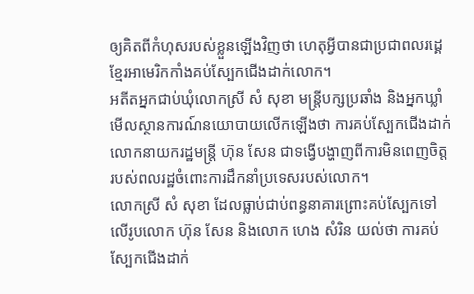ឲ្យគិតពីកំហុសរបស់ខ្លួនឡើងវិញថា ហេតុអ្វីបានជាប្រជាពលរដ្គេខ្មែរអាមេរិកកាំងគប់ស្បែកជើងដាក់លោក។
អតីតអ្នកជាប់ឃុំលោកស្រី សំ សុខា មន្ត្រីបក្សប្រឆាំង និងអ្នកឃ្លាំមើលស្ថានការណ៍នយោបាយលើកឡើងថា ការគប់ស្បែកជើងដាក់លោកនាយករដ្ឋមន្ត្រី ហ៊ុន សែន ជាទង្វើបង្ហាញពីការមិនពេញចិត្តរបស់ពលរដ្ឋចំពោះការដឹកនាំប្រទេសរបស់លោក។
លោកស្រី សំ សុខា ដែលធ្លាប់ជាប់ពន្ធនាគារព្រោះគប់ស្បែកទៅលើរូបលោក ហ៊ុន សែន និងលោក ហេង សំរិន យល់ថា ការគប់ស្បែកជើងដាក់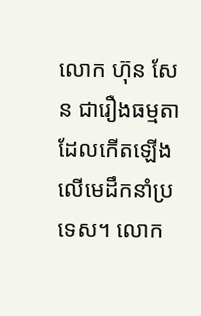លោក ហ៊ុន សែន ជារឿងធម្មតាដែលកើតឡើងលើមេដឹកនាំប្រទេស។ លោក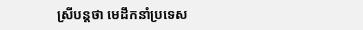ស្រីបន្តថា មេដឹកនាំប្រទេស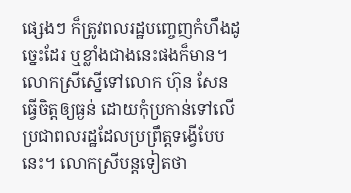ផ្សេងៗ ក៏ត្រូវពលរដ្ឋបញ្ចេញកំហឹងដូច្នេះដែរ ឬខ្លាំងជាងនេះផងក៏មាន។ លោកស្រីស្នើទៅលោក ហ៊ុន សែន ធ្វើចិត្តឲ្យធ្ងន់ ដោយកុំប្រកាន់ទៅលើប្រជាពលរដ្ឋដែលប្រព្រឹត្តទង្វើបែបនេះ។ លោកស្រីបន្តទៀតថា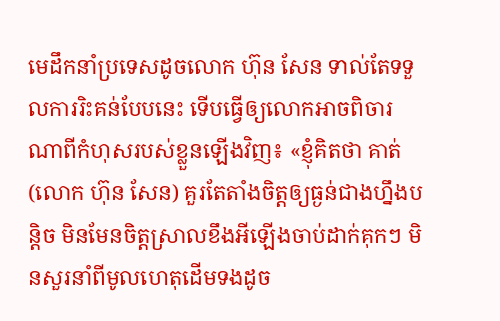មេដឹកនាំប្រទេសដូចលោក ហ៊ុន សែន ទាល់តែទទួលការរិះគន់បែបនេះ ទើបធ្វើឲ្យលោកអាចពិចារណាពីកំហុសរបស់ខ្លួនឡើងវិញ៖ «ខ្ញុំគិតថា គាត់ (លោក ហ៊ុន សែន) គួរតែតាំងចិត្តឲ្យធ្ងន់ជាងហ្នឹងបន្តិច មិនមែនចិត្តស្រាលខឹងអីឡើងចាប់ដាក់គុកៗ មិនសួរនាំពីមូលហេតុដើមទងដូច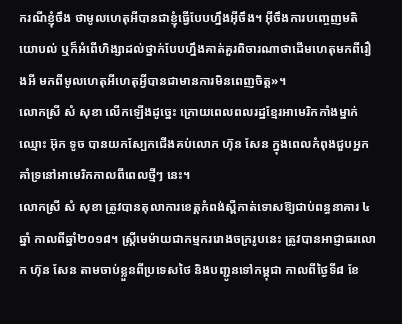ករណីខ្ញុំចឹង ថាមូលហេតុអីបានជាខ្ញុំធ្វើបែបហ្នឹងអ៊ីចឹង។ អ៊ីចឹងការបញ្ចេញមតិយោបល់ ឬក៏អំពើហិង្សាដល់ថ្នាក់បែបហ្នឹងគាត់គួរពិចារណាថាដើមហេតុមកពីរឿងអី មកពីមូលហេតុអីហេតុអ្វីបានជាមានការមិនពេញចិត្ត»។
លោកស្រី សំ សុខា លើកឡើងដូច្នេះ ក្រោយពេលពលរដ្ឋខ្មែរអាមេរិកកាំងម្នាក់ឈ្មោះ អ៊ុក ទូច បានយកស្បែកជើងគប់លោក ហ៊ុន សែន ក្នុងពេលកំពុងជួបអ្នកគាំទ្រនៅអាមេរិកកាលពីពេលថ្មីៗ នេះ។
លោកស្រី សំ សុខា ត្រូវបានតុលាការខេត្តកំពង់ស្ពឺកាត់ទោសឱ្យជាប់ពន្ធនាគារ ៤ឆ្នាំ កាលពីឆ្នាំ២០១៨។ ស្ត្រីមេម៉ាយជាកម្មកររោងចក្ររូបនេះ ត្រូវបានអាជ្ញាធរលោក ហ៊ុន សែន តាមចាប់ខ្លួនពីប្រទេសថៃ និងបញ្ជូនទៅកម្ពុជា កាលពីថ្ងៃទី៨ ខែ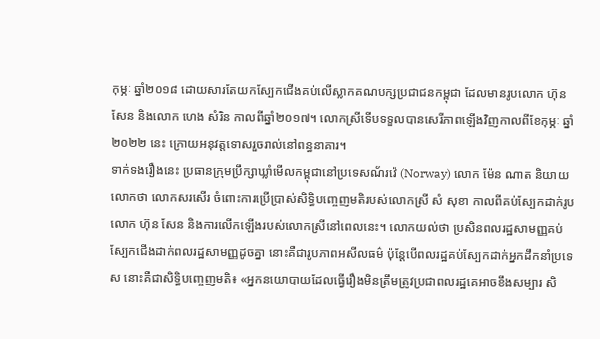កុម្ភៈ ឆ្នាំ២០១៨ ដោយសារតែយកស្បែកជើងគប់លើស្លាកគណបក្សប្រជាជនកម្ពុជា ដែលមានរូបលោក ហ៊ុន សែន និងលោក ហេង សំរិន កាលពីឆ្នាំ២០១៧។ លោកស្រីទើបទទួលបានសេរីភាពឡើងវិញកាលពីខែកុម្ភៈ ឆ្នាំ២០២២ នេះ ក្រោយអនុវត្តទោសរួចរាល់នៅពន្ធនាគារ។
ទាក់ទងរឿងនេះ ប្រធានក្រុមប្រឹក្សាឃ្លាំមើលកម្ពុជានៅប្រទេសណ័រវ៉េ (Norway) លោក ម៉ែន ណាត និយាយលោកថា លោកសរសើរ ចំពោះការប្រើប្រាស់សិទ្ធិបញ្ចេញមតិរបស់លោកស្រី សំ សុខា កាលពីគប់ស្បែកដាក់រូបលោក ហ៊ុន សែន និងការលើកឡើងរបស់លោកស្រីនៅពេលនេះ។ លោកយល់ថា ប្រសិនពលរដ្ឋសាមញ្ញគប់ស្បែកជើងដាក់ពលរដ្ឋសាមញ្ញដូចគ្នា នោះគឺជារូបភាពអសីលធម៌ ប៉ុន្តែបើពលរដ្ឋគប់ស្បែកដាក់អ្នកដឹកនាំប្រទេស នោះគឺជាសិទ្ធិបញ្ចេញមតិ៖ «អ្នកនយោបាយដែលធ្វើរឿងមិនត្រឹមត្រូវប្រជាពលរដ្ឋគេអាចខឹងសម្បារ សិ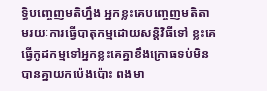ទ្ធិបញ្ចេញមតិហ្នឹង អ្នកខ្លះគេបញ្ចេញមតិតាមរយៈការធ្វើបាតុកម្មដោយសន្ដិវិធីទៅ ខ្លះគេធ្វើកូដកម្មទៅអ្នកខ្លះគេគ្នាខឹងក្រោធទប់មិនបានគ្នាយកប៉េងប៉ោះ ពងមា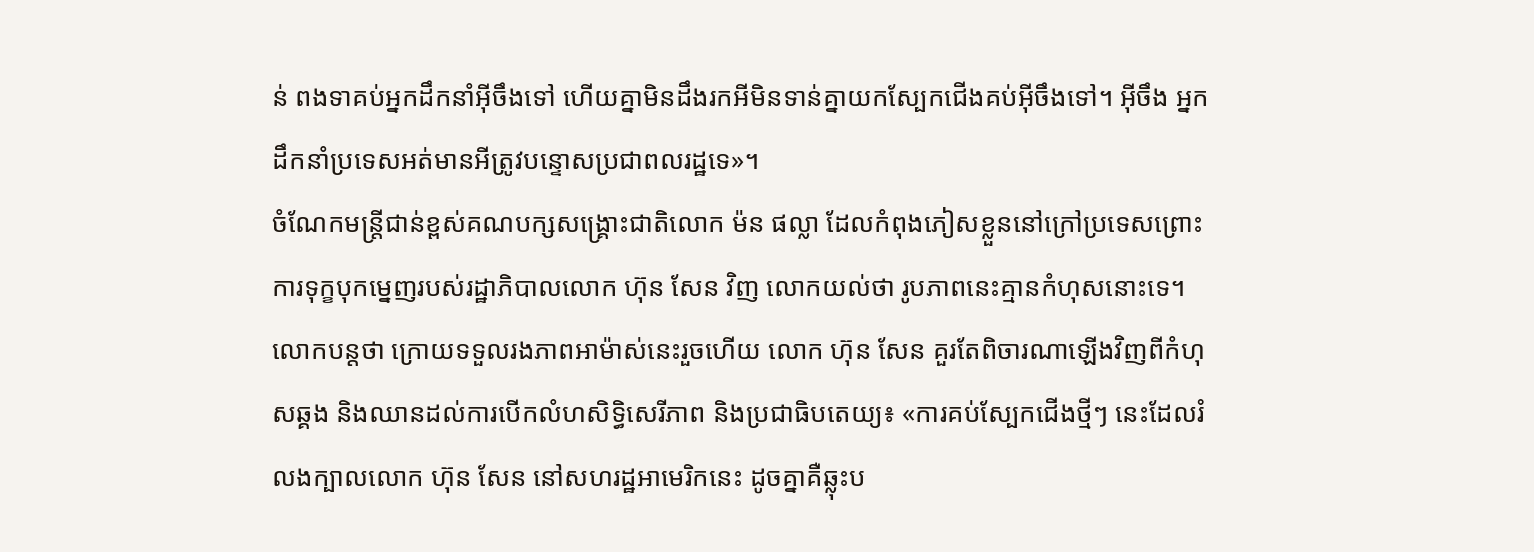ន់ ពងទាគប់អ្នកដឹកនាំអ៊ីចឹងទៅ ហើយគ្នាមិនដឹងរកអីមិនទាន់គ្នាយកស្បែកជើងគប់អ៊ីចឹងទៅ។ អ៊ីចឹង អ្នកដឹកនាំប្រទេសអត់មានអីត្រូវបន្ទោសប្រជាពលរដ្ឋទេ»។
ចំណែកមន្ត្រីជាន់ខ្ពស់គណបក្សសង្គ្រោះជាតិលោក ម៉ន ផល្លា ដែលកំពុងភៀសខ្លួននៅក្រៅប្រទេសព្រោះការទុក្ខបុកម្នេញរបស់រដ្ឋាភិបាលលោក ហ៊ុន សែន វិញ លោកយល់ថា រូបភាពនេះគ្មានកំហុសនោះទេ។ លោកបន្តថា ក្រោយទទួលរងភាពអាម៉ាស់នេះរួចហើយ លោក ហ៊ុន សែន គួរតែពិចារណាឡើងវិញពីកំហុសឆ្គង និងឈានដល់ការបើកលំហសិទ្ធិសេរីភាព និងប្រជាធិបតេយ្យ៖ «ការគប់ស្បែកជើងថ្មីៗ នេះដែលរំលងក្បាលលោក ហ៊ុន សែន នៅសហរដ្ឋអាមេរិកនេះ ដូចគ្នាគឺឆ្លុះប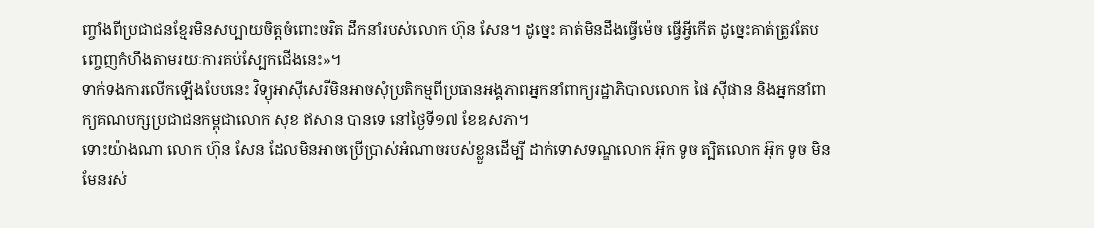ញ្ចាំងពីប្រជាជនខ្មែរមិនសប្បាយចិត្តចំពោះចរិត ដឹកនាំរបស់លោក ហ៊ុន សែន។ ដូច្នេះ គាត់មិនដឹងធ្វើម៉េច ធ្វើអ្វីកើត ដូច្នេះគាត់ត្រូវតែបញ្ចេញកំហឹងតាមរយៈការគប់ស្បែកជើងនេះ»។
ទាក់ទងការលើកឡើងបែបនេះ វិទ្យុអាស៊ីសេរីមិនអាចសុំប្រតិកម្មពីប្រធានអង្គភាពអ្នកនាំពាក្យរដ្ឋាភិបាលលោក ផៃ ស៊ីផាន និងអ្នកនាំពាក្យគណបក្សប្រជាជនកម្ពុជាលោក សុខ ឥសាន បានទេ នៅថ្ងៃទី១៧ ខែឧសភា។
ទោះយ៉ាងណា លោក ហ៊ុន សែន ដែលមិនអាចប្រើប្រាស់អំណាចរបស់ខ្លួនដើម្បី ដាក់ទោសទណ្ឌលោក អ៊ុក ទូច ត្បិតលោក អ៊ុក ទូច មិនមែនរស់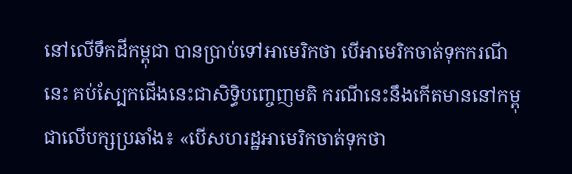នៅលើទឹកដីកម្ពុជា បានប្រាប់ទៅអាមេរិកថា បើអាមេរិកចាត់ទុកករណីនេះ គប់ស្បែកជើងនេះជាសិទ្ធិបញ្ចេញមតិ ករណីនេះនឹងកើតមាននៅកម្ពុជាលើបក្សប្រឆាំង៖ «បើសហរដ្ឋអាមេរិកចាត់ទុកថា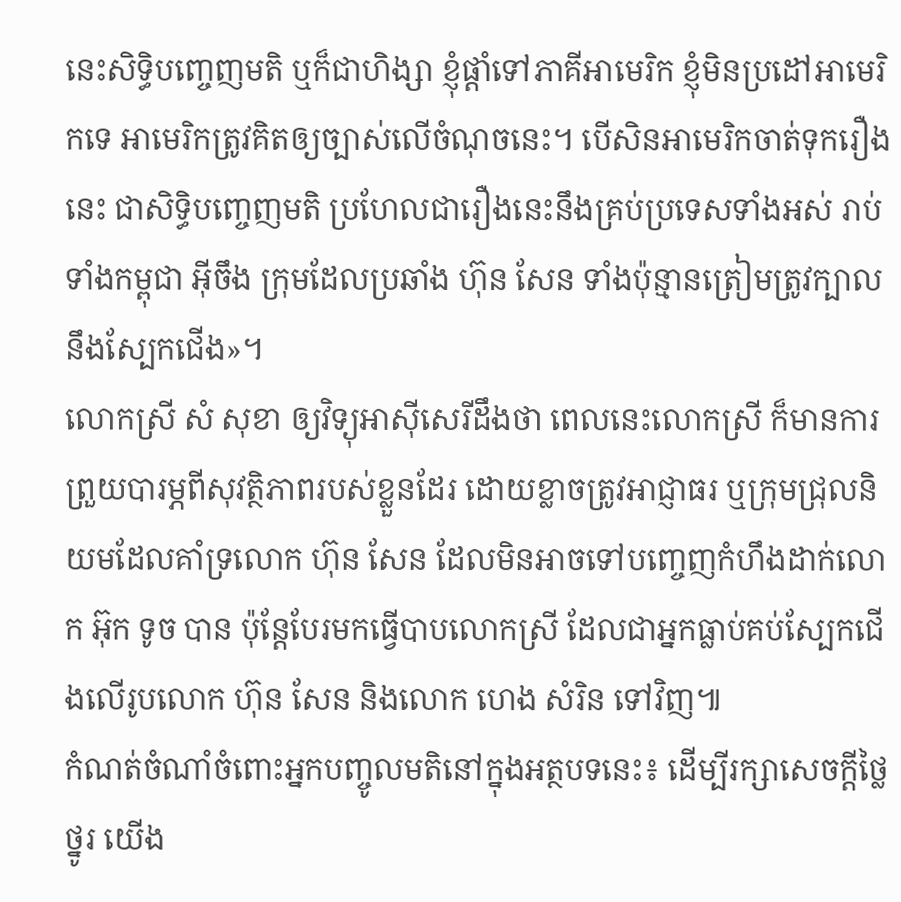នេះសិទ្ធិបញ្ចេញមតិ ឬក៏ជាហិង្សា ខ្ញុំផ្ដាំទៅភាគីអាមេរិក ខ្ញុំមិនប្រដៅអាមេរិកទេ អាមេរិកត្រូវគិតឲ្យច្បាស់លើចំណុចនេះ។ បើសិនអាមេរិកចាត់ទុករឿងនេះ ជាសិទ្ធិបញ្ចេញមតិ ប្រហែលជារឿងនេះនឹងគ្រប់ប្រទេសទាំងអស់ រាប់ទាំងកម្ពុជា អ៊ីចឹង ក្រុមដែលប្រឆាំង ហ៊ុន សែន ទាំងប៉ុន្មានត្រៀមត្រូវក្បាលនឹងស្បែកជើង»។
លោកស្រី សំ សុខា ឲ្យវិទ្យុអាស៊ីសេរីដឹងថា ពេលនេះលោកស្រី ក៏មានការព្រួយបារម្ភពីសុវត្ថិភាពរបស់ខ្លួនដែរ ដោយខ្លាចត្រូវអាជ្ញាធរ ឬក្រុមជ្រុលនិយមដែលគាំទ្រលោក ហ៊ុន សែន ដែលមិនអាចទៅបញ្ចេញកំហឹងដាក់លោក អ៊ុក ទូច បាន ប៉ុន្តែបែរមកធ្វើបាបលោកស្រី ដែលជាអ្នកធ្លាប់គប់ស្បែកជើងលើរូបលោក ហ៊ុន សែន និងលោក ហេង សំរិន ទៅវិញ៕
កំណត់ចំណាំចំពោះអ្នកបញ្ចូលមតិនៅក្នុងអត្ថបទនេះ៖ ដើម្បីរក្សាសេចក្ដីថ្លៃថ្នូរ យើង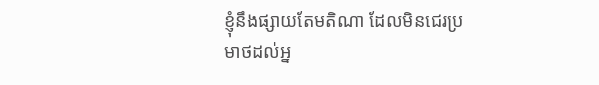ខ្ញុំនឹងផ្សាយតែមតិណា ដែលមិនជេរប្រមាថដល់អ្ន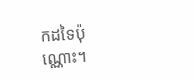កដទៃប៉ុណ្ណោះ។